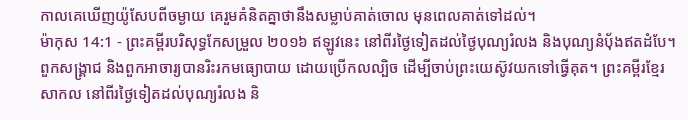កាលគេឃើញយ៉ូសែបពីចម្ងាយ គេរួមគំនិតគ្នាថានឹងសម្លាប់គាត់ចោល មុនពេលគាត់ទៅដល់។
ម៉ាកុស 14:1 - ព្រះគម្ពីរបរិសុទ្ធកែសម្រួល ២០១៦ ឥឡូវនេះ នៅពីរថ្ងៃទៀតដល់ថ្ងៃបុណ្យរំលង និងបុណ្យនំបុ័ងឥតដំបែ។ ពួកសង្គ្រាជ និងពួកអាចារ្យបានរិះរកមធ្យោបាយ ដោយប្រើកលល្បិច ដើម្បីចាប់ព្រះយេស៊ូវយកទៅធ្វើគុត។ ព្រះគម្ពីរខ្មែរសាកល នៅពីរថ្ងៃទៀតដល់បុណ្យរំលង និ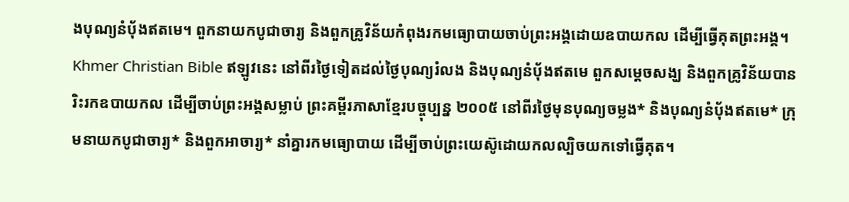ងបុណ្យនំប៉័ងឥតមេ។ ពួកនាយកបូជាចារ្យ និងពួកគ្រូវិន័យកំពុងរកមធ្យោបាយចាប់ព្រះអង្គដោយឧបាយកល ដើម្បីធ្វើគុតព្រះអង្គ។ Khmer Christian Bible ឥឡូវនេះ នៅពីរថ្ងៃទៀតដល់ថ្ងៃបុណ្យរំលង និងបុណ្យនំបុ័ងឥតមេ ពួកសម្ដេចសង្ឃ និងពួកគ្រូវិន័យបានរិះរកឧបាយកល ដើម្បីចាប់ព្រះអង្គសម្លាប់ ព្រះគម្ពីរភាសាខ្មែរបច្ចុប្បន្ន ២០០៥ នៅពីរថ្ងៃមុនបុណ្យចម្លង* និងបុណ្យនំប៉័ងឥតមេ* ក្រុមនាយកបូជាចារ្យ* និងពួកអាចារ្យ* នាំគ្នារកមធ្យោបាយ ដើម្បីចាប់ព្រះយេស៊ូដោយកលល្បិចយកទៅធ្វើគុត។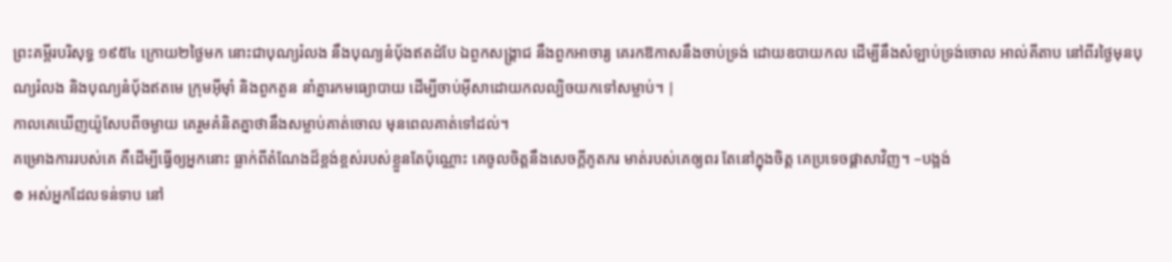ព្រះគម្ពីរបរិសុទ្ធ ១៩៥៤ ក្រោយ២ថ្ងៃមក នោះជាបុណ្យរំលង នឹងបុណ្យនំបុ័ងឥតដំបែ ឯពួកសង្គ្រាជ នឹងពួកអាចារ្យ គេរកឱកាសនឹងចាប់ទ្រង់ ដោយឧបាយកល ដើម្បីនឹងសំឡាប់ទ្រង់ចោល អាល់គីតាប នៅពីរថ្ងៃមុនបុណ្យរំលង និងបុណ្យនំបុ័ងឥតមេ ក្រុមអ៊ីមុាំ និងពួកតួន នាំគ្នារកមធ្យោបាយ ដើម្បីចាប់អ៊ីសាដោយកលល្បិចយកទៅសម្លាប់។ |
កាលគេឃើញយ៉ូសែបពីចម្ងាយ គេរួមគំនិតគ្នាថានឹងសម្លាប់គាត់ចោល មុនពេលគាត់ទៅដល់។
គម្រោងការរបស់គេ គឺដើម្បីធ្វើឲ្យអ្នកនោះ ធ្លាក់ពីតំណែងដ៏ខ្ពង់ខ្ពស់របស់ខ្លួនតែប៉ុណ្ណោះ គេចូលចិត្តនឹងសេចក្ដីភូតភរ មាត់របស់គេឲ្យពរ តែនៅក្នុងចិត្ត គេប្រទេចផ្ដាសាវិញ។ –បង្អង់
៙ អស់អ្នកដែលទន់ទាប នៅ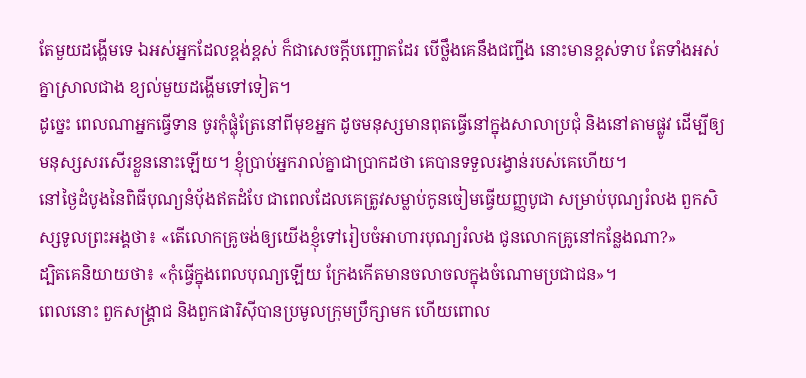តែមួយដង្ហើមទេ ឯអស់អ្នកដែលខ្ពង់ខ្ពស់ ក៏ជាសេចក្ដីបញ្ឆោតដែរ បើថ្លឹងគេនឹងជញ្ជីង នោះមានខ្ពស់ទាប តែទាំងអស់គ្នាស្រាលជាង ខ្យល់មួយដង្ហើមទៅទៀត។
ដូច្នេះ ពេលណាអ្នកធ្វើទាន ចូរកុំផ្លុំត្រែនៅពីមុខអ្នក ដូចមនុស្សមានពុតធ្វើនៅក្នុងសាលាប្រជុំ និងនៅតាមផ្លូវ ដើម្បីឲ្យមនុស្សសរសើរខ្លួននោះឡើយ។ ខ្ញុំប្រាប់អ្នករាល់គ្នាជាប្រាកដថា គេបានទទួលរង្វាន់របស់គេហើយ។
នៅថ្ងៃដំបូងនៃពិធីបុណ្យនំបុ័ងឥតដំបែ ជាពេលដែលគេត្រូវសម្លាប់កូនចៀមធ្វើយញ្ញបូជា សម្រាប់បុណ្យរំលង ពួកសិស្សទូលព្រះអង្គថា៖ «តើលោកគ្រូចង់ឲ្យយើងខ្ញុំទៅរៀបចំអាហារបុណ្យរំលង ជូនលោកគ្រូនៅកន្លែងណា?»
ដ្បិតគេនិយាយថា៖ «កុំធ្វើក្នុងពេលបុណ្យឡើយ ក្រែងកើតមានចលាចលក្នុងចំណោមប្រជាជន»។
ពេលនោះ ពួកសង្គ្រាជ និងពួកផារិស៊ីបានប្រមូលក្រុមប្រឹក្សាមក ហើយពោល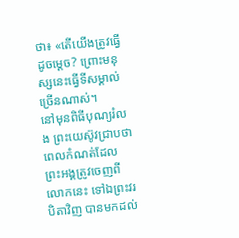ថា៖ «តើយើងត្រូវធ្វើដូចម្តេច? ព្រោះមនុស្សនេះធ្វើទីសម្គាល់ច្រើនណាស់។
នៅមុនពិធីបុណ្យរំលង ព្រះយេស៊ូវជ្រាបថា ពេលកំណត់ដែលព្រះអង្គត្រូវចេញពីលោកនេះ ទៅឯព្រះវរបិតាវិញ បានមកដល់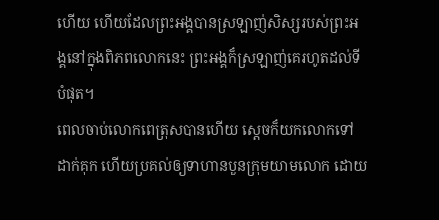ហើយ ហើយដែលព្រះអង្គបានស្រឡាញ់សិស្សរបស់ព្រះអង្គនៅក្នុងពិភពលោកនេះ ព្រះអង្គក៏ស្រឡាញ់គេរហូតដល់ទីបំផុត។
ពេលចាប់លោកពេត្រុសបានហើយ ស្ដេចក៏យកលោកទៅដាក់គុក ហើយប្រគល់ឲ្យទាហានបួនក្រុមយាមលោក ដោយ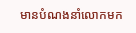មានបំណងនាំលោកមក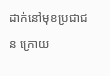ដាក់នៅមុខប្រជាជន ក្រោយ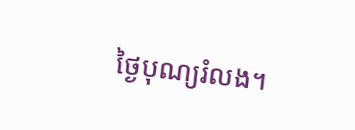ថ្ងៃបុណ្យរំលង។